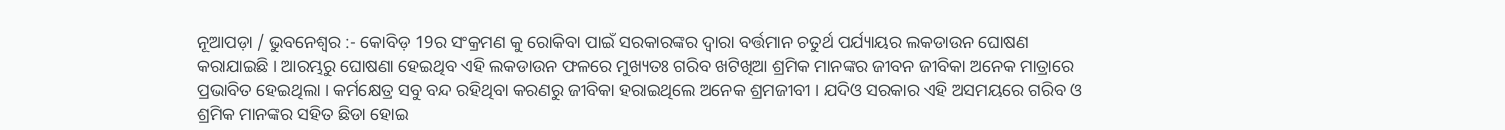ନୂଆପଡ଼ା / ଭୁବନେଶ୍ୱର :- କୋବିଡ଼ 19ର ସଂକ୍ରମଣ କୁ ରୋକିବା ପାଇଁ ସରକାରଙ୍କର ଦ୍ୱାରା ବର୍ତ୍ତମାନ ଚତୁର୍ଥ ପର୍ଯ୍ୟାୟର ଲକଡାଉନ ଘୋଷଣ କରାଯାଇଛି । ଆରମ୍ଭରୁ ଘୋଷଣା ହେଇଥିବ ଏହି ଲକଡାଉନ ଫଳରେ ମୁଖ୍ୟତଃ ଗରିବ ଖଟିଖିଆ ଶ୍ରମିକ ମାନଙ୍କର ଜୀବନ ଜୀବିକା ଅନେକ ମାତ୍ରାରେ ପ୍ରଭାବିତ ହେଇଥିଲା । କର୍ମକ୍ଷେତ୍ର ସବୁ ବନ୍ଦ ରହିଥିବା କରଣରୁ ଜୀବିକା ହରାଇଥିଲେ ଅନେକ ଶ୍ରମଜୀବୀ । ଯଦିଓ ସରକାର ଏହି ଅସମୟରେ ଗରିବ ଓ ଶ୍ରମିକ ମାନଙ୍କର ସହିତ ଛିଡା ହୋଇ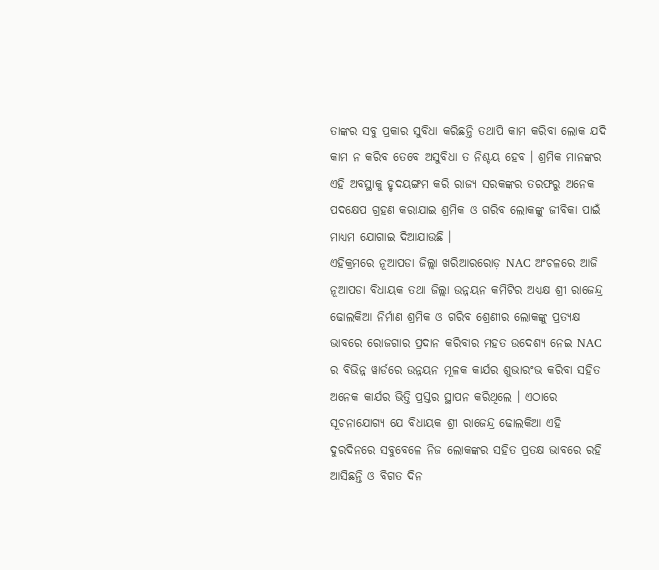ତାଙ୍କର ସବୁ ପ୍ରକାର ସୁବିଧା କରିଛନ୍ତି ତଥାପି କାମ କରିବା ଲୋକ ଯଦି କାମ ନ କରିବ ତେବେ ଅସୁବିଧା ତ ନିଶ୍ଚୟ ହେବ । ଶ୍ରମିକ ମାନଙ୍କର ଏହି ଅବସ୍ଥାକୁ ହୃଦୟଙ୍ଗମ କରି ରାଜ୍ୟ ସରକଙ୍କର ତରଫରୁ ଅନେକ ପଦକ୍ଷେପ ଗ୍ରହଣ କରାଯାଇ ଶ୍ରମିକ ଓ ଗରିବ ଲୋକଙ୍କୁ ଜୀବିକା ପାଇଁ ମାଧ୍ୟମ ଯୋଗାଇ ଦିଆଯାଉଛି ।
ଏହିକ୍ରମରେ ନୂଆପଡା ଜିଲ୍ଲା ଖରିଆରରୋଡ଼ NAC ଅଂଚଳରେ ଆଜି ନୂଆପଡା ବିଧାୟକ ତଥା ଜିଲ୍ଲା ଉନ୍ନୟନ କମିଟିର ଅଧ୍ୟକ୍ଷ ଶ୍ରୀ ରାଜେନ୍ଦ୍ର ଢୋଲକିଆ ନିର୍ମାଣ ଶ୍ରମିକ ଓ ଗରିବ ଶ୍ରେଣୀର ଲୋକଙ୍କୁ ପ୍ରତ୍ୟକ୍ଷ ଭାବରେ ରୋଜଗାର ପ୍ରଦାନ କରିବାର ମହତ ଉଦେଶ୍ୟ ନେଇ NAC ର ବିଭିନ୍ନ ୱାର୍ଡରେ ଉନ୍ନୟନ ମୂଳକ କାର୍ଯର ଶୁଭାରଂଭ କରିବା ସହିତ ଅନେକ କାର୍ଯର ଭିତ୍ତି ପ୍ରସ୍ତର ସ୍ଥାପନ କରିଥିଲେ । ଏଠାରେ ସୂଚନାଯୋଗ୍ୟ ଯେ ବିଧାୟକ ଶ୍ରୀ ରାଜେନ୍ଦ୍ର ଢୋଲକିଆ ଏହି ଦୁରଦିନରେ ସବୁବେଳେ ନିଜ ଲୋକଙ୍କର ସହିତ ପ୍ରତକ୍ଷ ଭାବରେ ରହି ଆସିଛନ୍ତି ଓ ବିଗତ ଦିନ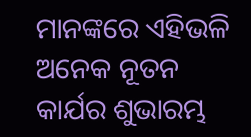ମାନଙ୍କରେ ଏହିଭଳି ଅନେକ ନୂତନ କାର୍ଯର ଶୁଭାରମ୍ଭ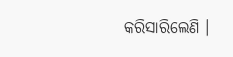କରିସାରିଲେଣି ।